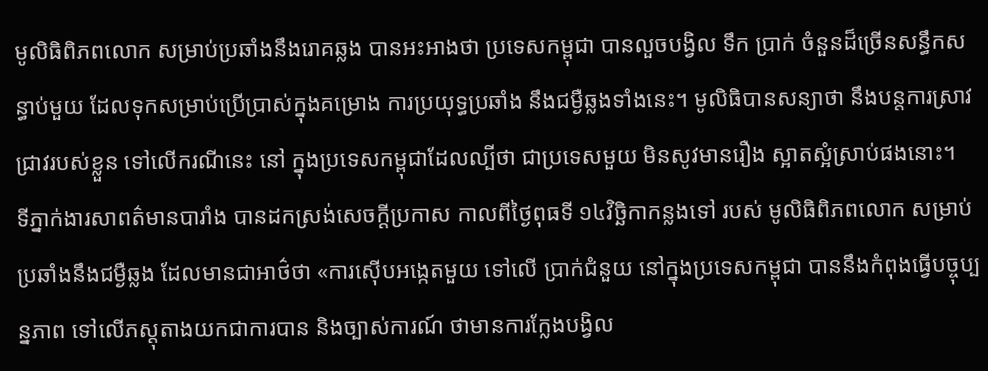មូលិធិពិភពលោក សម្រាប់ប្រឆាំងនឹងរោគឆ្លង បានអះអាងថា ប្រទេសកម្ពុជា បានលួចបង្វិល ទឹក ប្រាក់ ចំនួនដ៏ច្រើនសន្ធឹកសន្ធាប់មួយ ដែលទុកសម្រាប់ប្រើប្រាស់ក្នុងគម្រោង ការប្រយុទ្ធប្រឆាំង នឹងជម្ងឺឆ្លងទាំងនេះ។ មូលិធិបានសន្យាថា នឹងបន្តការស្រាវជ្រាវរបស់ខ្លួន ទៅលើករណីនេះ នៅ ក្នុងប្រទេសកម្ពុជាដែលល្បីថា ជាប្រទេសមួយ មិនសូវមានរឿង ស្អាតស្អំស្រាប់ផងនោះ។
ទីភ្នាក់ងារសាពត៌មានបារាំង បានដកស្រង់សេចក្ដីប្រកាស កាលពីថ្ងៃពុធទី ១៤វិច្ឆិកាកន្លងទៅ របស់ មូលិធិពិភពលោក សម្រាប់ប្រឆាំងនឹងជម្ងឺឆ្លង ដែលមានជាអាថ៌ថា «ការស៊ើបអង្កេតមួយ ទៅលើ ប្រាក់ជំនួយ នៅក្នុងប្រទេសកម្ពុជា បាននឹងកំពុងធ្វើបច្ចុប្បន្នភាព ទៅលើភស្ដុតាងយកជាការបាន និងច្បាស់ការណ៍ ថាមានការក្លែងបង្វិល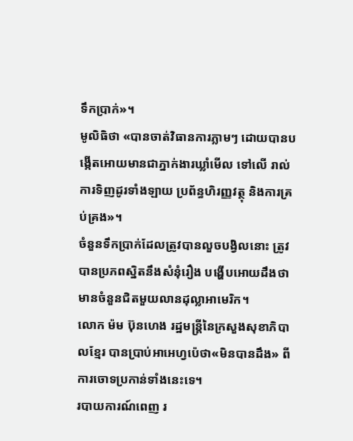ទឹកប្រាក់»។
មូលិធិថា «បានចាត់វិធានការភ្លាមៗ ដោយបានបង្កើតអោយមានជាភ្នាក់ងារឃ្លាំមើល ទៅលើ រាល់ការទិញដូរទាំងឡាយ ប្រព័ន្ធហិរញ្ញវត្ថុ និងការគ្រប់គ្រង»។
ចំនួនទឹកប្រាក់ដែលត្រូវបានលួចបង្វិលនោះ ត្រូវបានប្រភពស្និតនឹងសំនុំរឿង បង្ហើបអោយដឹងថា មានចំនួនជិតមួយលានដុល្លាអាមេរិក។
លោក ម៉ម ប៊ុនហេង រដ្ឋមន្ត្រីនៃក្រសួងសុខាភិបាលខ្មែរ បានប្រាប់អាអេហ្វប៉េថា«មិនបានដឹង» ពីការចោទប្រកាន់ទាំងនេះទេ។
របាយការណ៍ពេញ រ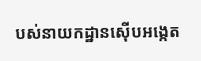បស់នាយកដ្ឋានស៊ើបអង្កេត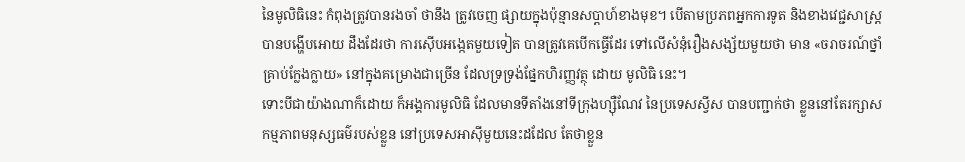នៃមូលិធិនេះ កំពុងត្រូវបានរងចាំ ថានឹង ត្រូវចេញ ផ្សាយក្នុងប៉ុន្មានសប្ដាហ៍ខាងមុខ។ បើតាមប្រភពអ្នកការទូត និងខាងវេជ្ជសាស្រ្ត បានបង្ហើបអោយ ដឹងដែរថា ការស៊ើបអង្កេតមួយទៀត បានត្រូវគេបើកធ្វើដែរ ទៅលើសំនុំរឿងសង្ស័យមួយថា មាន «ចរាចរណ៍ថ្នាំគ្រាប់ក្លែងក្លាយ» នៅក្នុងគម្រោងជាច្រើន ដែលទ្រទ្រង់ផ្នែកហិរញ្ញវត្ថុ ដោយ មូលិធិ នេះ។
ទោះបីជាយ៉ាងណាក៏ដោយ ក៏អង្គការមូលិធិ ដែលមានទីតាំងនៅទីក្រុងហ្ស៊ឺណែវ នៃប្រទេសស្វីស បានបញ្ជាក់ថា ខ្លួននៅតែរក្សាសកម្មភាពមនុស្សធម៌របស់ខ្លួន នៅប្រទេសអាស៊ីមួយនេះដដែល តែថាខ្លួន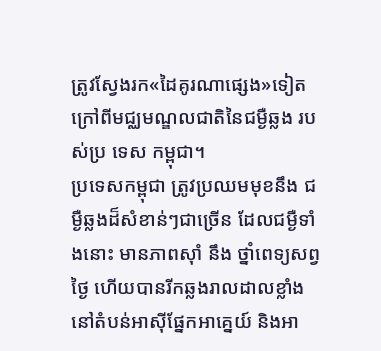ត្រូវស្វែងរក«ដៃគូរណាផ្សេង»ទៀត ក្រៅពីមជ្ឈមណ្ឌលជាតិនៃជម្ងឺឆ្លង របស់ប្រ ទេស កម្ពុជា។
ប្រទេសកម្ពុជា ត្រូវប្រឈមមុខនឹង ជម្ងឺឆ្លងដ៏សំខាន់ៗជាច្រើន ដែលជម្ងឺទាំងនោះ មានភាពស៊ាំ នឹង ថ្នាំពេទ្យសព្វថ្ងៃ ហើយបានរីកឆ្លងរាលដាលខ្លាំង នៅតំបន់អាស៊ីផ្នែកអាគ្នេយ៍ និងអា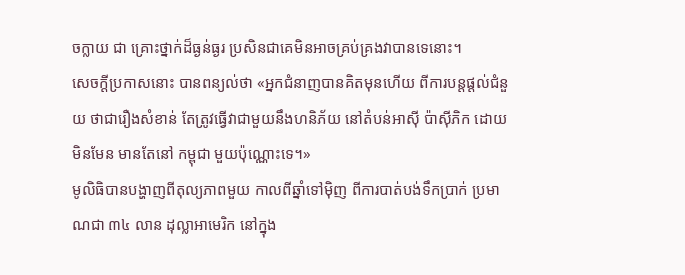ចក្លាយ ជា គ្រោះថ្នាក់ដ៏ធ្ងន់ធ្ងរ ប្រសិនជាគេមិនអាចគ្រប់គ្រងវាបានទេនោះ។
សេចក្ដីប្រកាសនោះ បានពន្យល់ថា «អ្នកជំនាញបានគិតមុនហើយ ពីការបន្តផ្ដល់ជំនួយ ថាជារឿងសំខាន់ តែត្រូវធ្វើវាជាមួយនឹងហនិភ័យ នៅតំបន់អាស៊ី ប៉ាស៊ីភិក ដោយមិនមែន មានតែនៅ កម្ពុជា មួយប៉ុណ្ណោះទេ។»
មូលិធិបានបង្ហាញពីតុល្យភាពមួយ កាលពីឆ្នាំទៅម៉ិញ ពីការបាត់បង់ទឹកប្រាក់ ប្រមាណជា ៣៤ លាន ដុល្លាអាមេរិក នៅក្នុង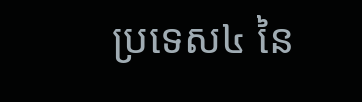ប្រទេស៤ នៃ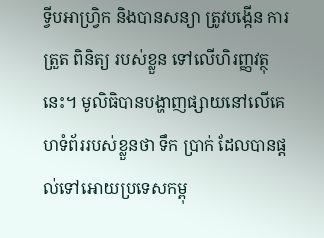ទ្វីបអាហ្រ្វិក និងបានសន្យា ត្រូវបង្កើន ការត្រួត ពិនិត្យ របស់ខ្លួន ទៅលើហិរញ្ញវត្ថុនេះ។ មូលិធិបានបង្ហាញផ្សាយនៅលើគេហទំព័ររបស់ខ្លួនថា ទឹក ប្រាក់ ដែលបានផ្ដល់ទៅអោយប្រទេសកម្ពុ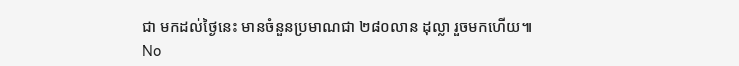ជា មកដល់ថ្ងៃនេះ មានចំនួនប្រមាណជា ២៨០លាន ដុល្លា រួចមកហើយ៕
No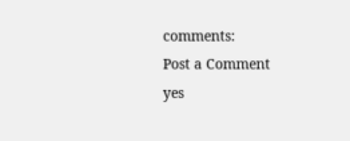comments:
Post a Comment
yes